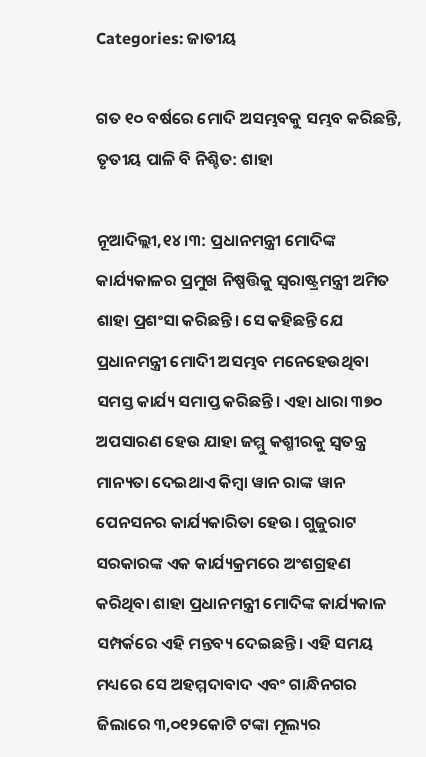Categories: ଜାତୀୟ

ଗତ ୧୦ ବର୍ଷରେ ମୋଦି ଅସମ୍ଭବକୁ ସମ୍ଭବ କରିଛନ୍ତି, ତୃତୀୟ ପାଳି ବି ନିଶ୍ଚିତ: ଶାହା

ନୂଆଦିଲ୍ଲୀ,୧୪।୩: ପ୍ରଧାନମନ୍ତ୍ରୀ ମୋଦିଙ୍କ କାର୍ଯ୍ୟକାଳର ପ୍ରମୁଖ ନିଷ୍ପତ୍ତିକୁ ସ୍ବରାଷ୍ଟ୍ରମନ୍ତ୍ରୀ ଅମିତ ଶାହା ପ୍ରଶଂସା କରିଛନ୍ତି। ସେ କହିଛନ୍ତି ଯେ ପ୍ରଧାନମନ୍ତ୍ରୀ ମୋଦିୀ ଅସମ୍ଭବ ମନେହେଉଥିବା ସମସ୍ତ କାର୍ଯ୍ୟ ସମାପ୍ତ କରିଛନ୍ତି। ଏହା ଧାରା ୩୭୦ ଅପସାରଣ ହେଉ ଯାହା ଜମ୍ମୁ କଶ୍ମୀରକୁ ସ୍ବତନ୍ତ୍ର ମାନ୍ୟତା ଦେଇଥାଏ କିମ୍ବା ୱାନ ରାଙ୍କ ୱାନ ପେନସନର କାର୍ଯ୍ୟକାରିତା ହେଉ। ଗୁଜୁରାଟ ସରକାରଙ୍କ ଏକ କାର୍ଯ୍ୟକ୍ରମରେ ଅଂଶଗ୍ରହଣ କରିଥିବା ଶାହା ପ୍ରଧାନମନ୍ତ୍ରୀ ମୋଦିଙ୍କ କାର୍ଯ୍ୟକାଳ ସମ୍ପର୍କରେ ଏହି ମନ୍ତବ୍ୟ ଦେଇଛନ୍ତି। ଏହି ସମୟ ମଧ୍ୟରେ ସେ ଅହମ୍ମଦାବାଦ ଏବଂ ଗାନ୍ଧିନଗର ଜିଲାରେ ୩,୦୧୨କୋଟି ଟଙ୍କା ମୂଲ୍ୟର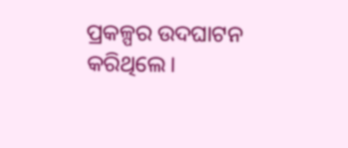ପ୍ରକଳ୍ପର ଉଦଘାଟନ କରିଥିଲେ।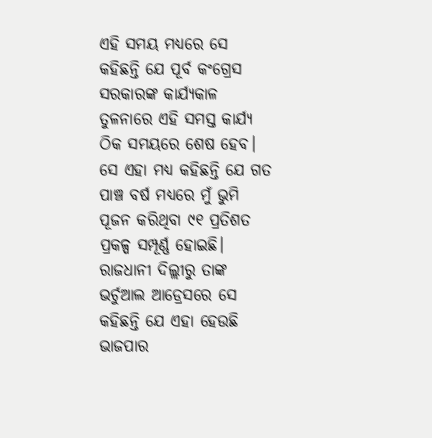ଏହି ସମୟ ମଧ୍ୟରେ ସେ କହିଛନ୍ତି ଯେ ପୂର୍ବ କଂଗ୍ରେସ ସରକାରଙ୍କ କାର୍ଯ୍ୟକାଳ ତୁଳନାରେ ଏହି ସମସ୍ତ କାର୍ଯ୍ୟ ଠିକ ସମୟରେ ଶେଷ ହେବ। ସେ ଏହା ମଧ୍ୟ କହିଛନ୍ତି ଯେ ଗତ ପାଞ୍ଚ ବର୍ଷ ମଧ୍ୟରେ ମୁଁ ଭୁମି ପୂଜନ କରିଥିବା ୯୧ ପ୍ରତିଶତ ପ୍ରକଳ୍ପ ସମ୍ପୂର୍ଣ୍ଣ ହୋଇଛି। ରାଜଧାନୀ ଦିଲ୍ଲୀରୁ ତାଙ୍କ ଭର୍ଚୁଆଲ ଆଡ୍ରେସରେ ସେ କହିଛନ୍ତି ଯେ ଏହା ହେଉଛି ଭାଜପାର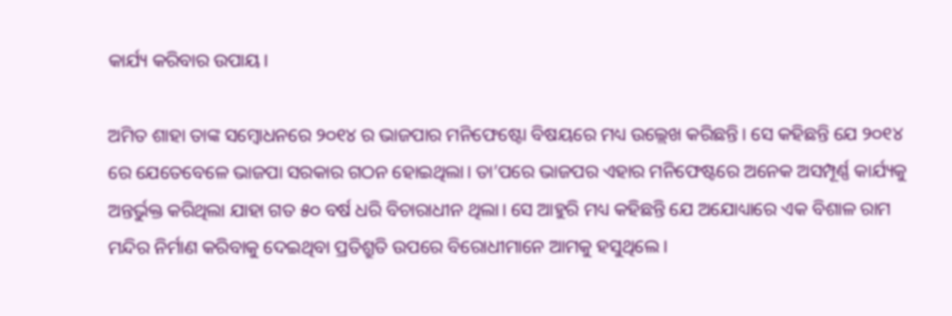କାର୍ଯ୍ୟ କରିବାର ଉପାୟ।

ଅମିତ ଶାହା ତାଙ୍କ ସମ୍ବୋଧନରେ ୨୦୧୪ ର ଭାଜପାର ମନିଫେଷ୍ଟୋ ବିଷୟରେ ମଧ୍ୟ ଉଲ୍ଲେଖ କରିଛନ୍ତି। ସେ କହିଛନ୍ତି ଯେ ୨୦୧୪ ରେ ଯେତେବେଳେ ଭାଜପା ସରକାର ଗଠନ ହୋଇଥିଲା। ତା’ପରେ ଭାଜପର ଏହାର ମନିଫେଷ୍ଟରେ ଅନେକ ଅସମ୍ପୂର୍ଣ୍ଣ କାର୍ଯ୍ୟକୁ ଅନ୍ତର୍ଭୁକ୍ତ କରିଥିଲା ଯାହା ଗତ ୫୦ ବର୍ଷ ଧରି ବିଚାରାଧୀନ ଥିଲା। ସେ ଆହୁରି ମଧ୍ୟ କହିଛନ୍ତି ଯେ ଅଯୋଧ୍ୟାରେ ଏକ ବିଶାଳ ରାମ ମନ୍ଦିର ନିର୍ମାଣ କରିବାକୁ ଦେଇଥିବା ପ୍ରତିଶ୍ରୁତି ଉପରେ ବିରୋଧୀମାନେ ଆମକୁ ହସୁଥିଲେ।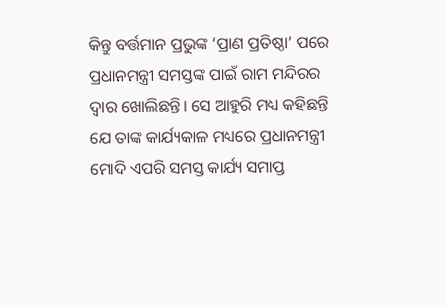କିନ୍ତୁ ବର୍ତ୍ତମାନ ପ୍ରଭୁଙ୍କ ‘ପ୍ରାଣ ପ୍ରତିଷ୍ଠା’ ପରେ ପ୍ରଧାନମନ୍ତ୍ରୀ ସମସ୍ତଙ୍କ ପାଇଁ ରାମ ମନ୍ଦିରର ଦ୍ୱାର ଖୋଲିଛନ୍ତି। ସେ ଆହୁରି ମଧ୍ୟ କହିଛନ୍ତି ଯେ ତାଙ୍କ କାର୍ଯ୍ୟକାଳ ମଧ୍ୟରେ ପ୍ରଧାନମନ୍ତ୍ରୀ ମୋଦି ଏପରି ସମସ୍ତ କାର୍ଯ୍ୟ ସମାପ୍ତ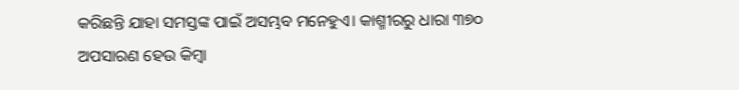କରିଛନ୍ତି ଯାହା ସମସ୍ତଙ୍କ ପାଇଁ ଅସମ୍ଭବ ମନେହୁଏ। କାଶ୍ମୀରରୁ ଧାରା ୩୭୦ ଅପସାରଣ ହେଉ କିମ୍ବା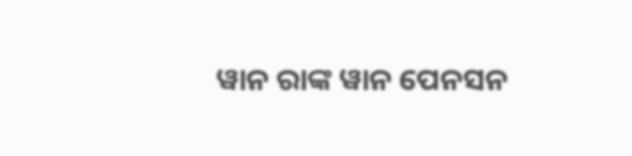ୱାନ ରାଙ୍କ ୱାନ ପେନସନ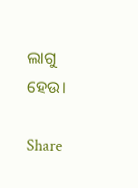ଲାଗୁ ହେଉ।

Share